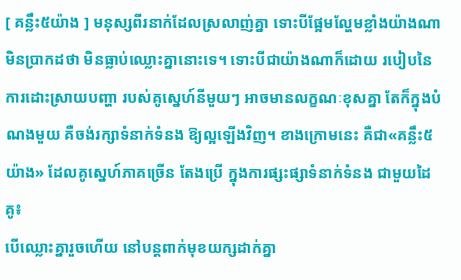[ គន្លឹះ៥យ៉ាង ] មនុស្សពីរនាក់ដែលស្រលាញ់គ្នា ទោះបីផ្អែមល្ហែមខ្លាំងយ៉ាងណា មិនប្រាកដថា មិនធ្លាប់ឈ្លោះគ្នានោះទេ។ ទោះបីជាយ៉ាងណាក៏ដោយ របៀបនៃការដោះស្រាយបញ្ហា របស់គូស្នេហ៍នីមួយៗ អាចមានលក្ខណៈខុសគ្នា តែក៏ក្នុងបំណងមួយ គឺចង់រក្សាទំនាក់ទំនង ឱ្យល្អឡើងវិញ។ ខាងក្រោមនេះ គឺជា«គន្លឹះ៥យ៉ាង» ដែលគូស្នេហ៍ភាគច្រើន តែងប្រើ ក្នុងការផ្សះផ្សាទំនាក់ទំនង ជាមួយដៃគូ៖
បើឈ្លោះគ្នារួចហើយ នៅបន្តពាក់មុខយក្សដាក់គ្នា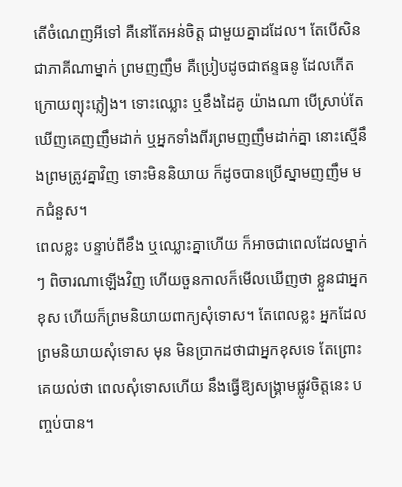តើចំណេញអីទៅ គឺនៅតែអន់ចិត្ត ជាមួយគ្នាដដែល។ តែបើសិនជាភាគីណាម្នាក់ ព្រមញញឹម គឺប្រៀបដូចជាឥន្ទធនូ ដែលកើតក្រោយព្យុះភ្លៀង។ ទោះឈ្លោះ ឬខឹងដៃគូ យ៉ាងណា បើស្រាប់តែឃើញគេញញឹមដាក់ ឬអ្នកទាំងពីរព្រមញញឹមដាក់គ្នា នោះស្មើនឹងព្រមត្រូវគ្នាវិញ ទោះមិននិយាយ ក៏ដូចបានប្រើស្នាមញញឹម មកជំនួស។
ពេលខ្លះ បន្ទាប់ពីខឹង ឬឈ្លោះគ្នាហើយ ក៏អាចជាពេលដែលម្នាក់ៗ ពិចារណាឡើងវិញ ហើយចួនកាលក៏មើលឃើញថា ខ្លួនជាអ្នកខុស ហើយក៏ព្រមនិយាយពាក្យសុំទោស។ តែពេលខ្លះ អ្នកដែលព្រមនិយាយសុំទោស មុន មិនប្រាកដថាជាអ្នកខុសទេ តែព្រោះគេយល់ថា ពេលសុំទោសហើយ នឹងធ្វើឱ្យសង្គ្រាមផ្លូវចិត្តនេះ បញ្ចប់បាន។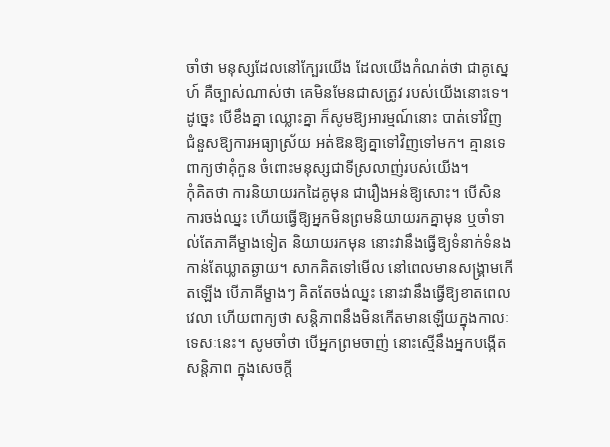ចាំថា មនុស្សដែលនៅក្បែរយើង ដែលយើងកំណត់ថា ជាគូស្នេហ៍ គឺច្បាស់ណាស់ថា គេមិនមែនជាសត្រូវ របស់យើងនោះទេ។ ដូច្នេះ បើខឹងគ្នា ឈ្លោះគ្នា ក៏សូមឱ្យអារម្មណ៍នោះ បាត់ទៅវិញ ជំនួសឱ្យការអធ្យាស្រ័យ អត់ឱនឱ្យគ្នាទៅវិញទៅមក។ គ្មានទេ ពាក្យថាគុំកួន ចំពោះមនុស្សជាទីស្រលាញ់របស់យើង។
កុំគិតថា ការនិយាយរកដៃគូមុន ជារឿងអន់ឱ្យសោះ។ បើសិនការចង់ឈ្នះ ហើយធ្វើឱ្យអ្នកមិនព្រមនិយាយរកគ្នាមុន ឬចាំទាល់តែភាគីម្ខាងទៀត និយាយរកមុន នោះវានឹងធ្វើឱ្យទំនាក់ទំនង កាន់តែឃ្លាតឆ្ងាយ។ សាកគិតទៅមើល នៅពេលមានសង្គ្រាមកើតឡើង បើភាគីម្ខាងៗ គិតតែចង់ឈ្នះ នោះវានឹងធ្វើឱ្យខាតពេលវេលា ហើយពាក្យថា សន្តិភាពនឹងមិនកើតមានឡើយក្នុងកាលៈទេសៈនេះ។ សូមចាំថា បើអ្នកព្រមចាញ់ នោះស្មើនឹងអ្នកបង្កើតសន្តិភាព ក្នុងសេចក្តី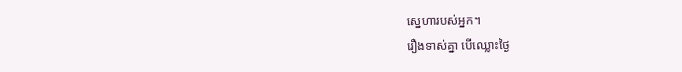ស្នេហារបស់អ្នក។
រឿងទាស់គ្នា បើឈ្លោះថ្ងៃ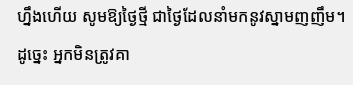ហ្នឹងហើយ សូមឱ្យថ្ងៃថ្មី ជាថ្ងៃដែលនាំមកនូវស្នាមញញឹម។ ដូច្នេះ អ្នកមិនត្រូវគា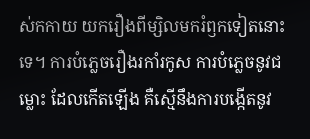ស់កកាយ យករឿងពីម្សិលមករំឭកទៀតនោះទេ។ ការបំភ្លេចរឿងរកាំរកូស ការបំភ្លេចនូវជម្លោះ ដែលកើតឡើង គឺស្មើនឹងការបង្កើតនូវ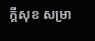ក្តីសុខ សម្រា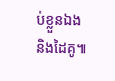ប់ខ្លួនឯង និងដៃគូ៕